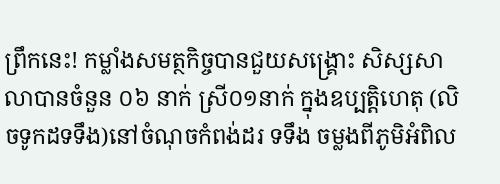ព្រឹកនេះ! កម្លាំងសមត្ថកិច្ចបានជួយសង្គ្រោះ សិស្សសាលាបានចំនួន ០៦ នាក់ ស្រី០១នាក់ ក្នុងឧប្បត្តិហេតុ (លិចទូកដទទឹង)នៅចំណុចកំពង់ដរ ទទឹង ចម្លងពីភូមិអំពិល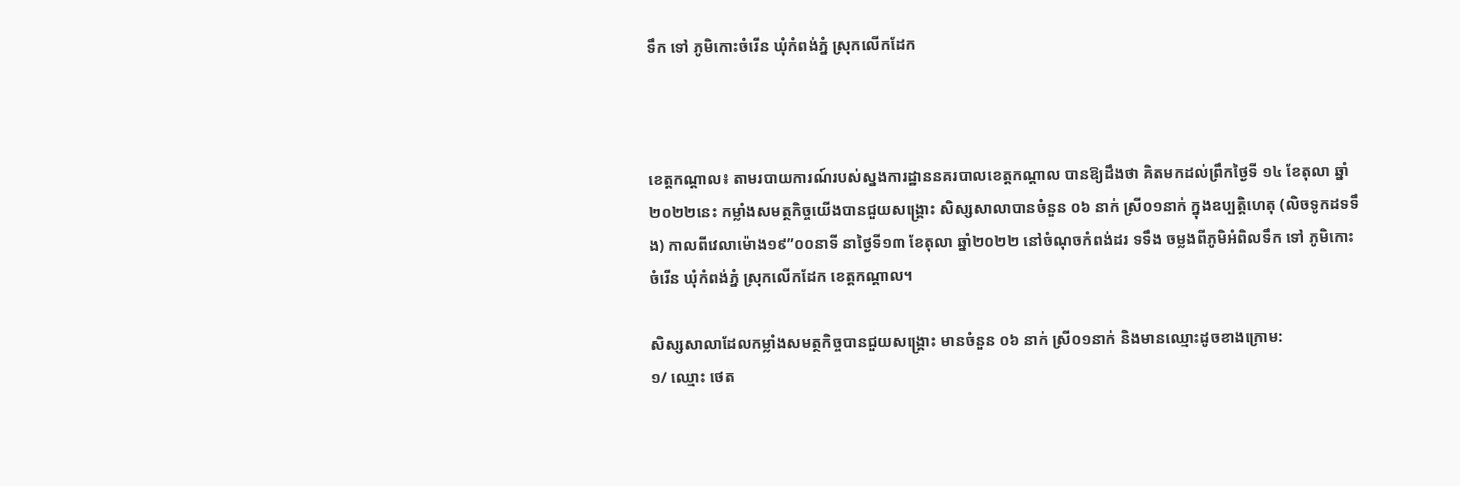ទឹក ទៅ ភូមិកោះចំរើន ឃុំកំពង់ភ្នំ ស្រុកលើកដែក



ខេត្តកណ្តាល៖ តាមរបាយការណ៍របស់ស្នងការដ្ឋាននគរបាលខេត្តកណ្តាល បានឱ្យដឹងថា គិតមកដល់ព្រឹកថ្ងៃទី ១៤ ខែតុលា ឆ្នាំ ២០២២នេះ កម្លាំងសមត្ថកិច្ចយើងបានជួយសង្គ្រោះ សិស្សសាលាបានចំនួន ០៦ នាក់ ស្រី០១នាក់ ក្នុងឧប្បត្តិហេតុ (លិចទូកដទទឹង) កាលពីវេលាម៉ោង១៩”០០នាទី នាថ្ងៃទី១៣ ខែតុលា ឆ្នាំ២០២២ នៅចំណុចកំពង់ដរ ទទឹង ចម្លងពីភូមិអំពិលទឹក ទៅ ភូមិកោះចំរើន ឃុំកំពង់ភ្នំ ស្រុកលើកដែក ខេត្តកណ្តាល។

សិស្សសាលាដែលកម្លាំងសមត្ថកិច្ចបានជួយសង្គ្រោះ មានចំនួន ០៦ នាក់ ស្រី០១នាក់ និងមានឈ្មោះដូចខាងក្រោម:
១/ ឈ្មោះ ថេត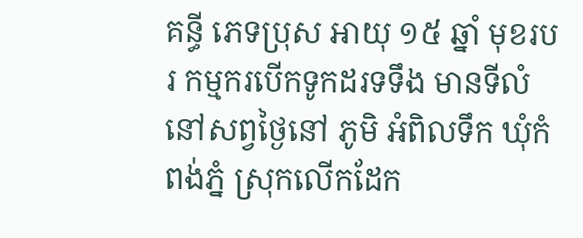គន្ធី ភេទប្រុស អាយុ ១៥ ឆ្នាំ មុខរបរ កម្មករបើកទូកដរទទឹង មានទីលំនៅសព្វថ្ងៃនៅ ភូមិ អំពិលទឹក ឃុំកំពង់ភ្នំ ស្រុកលើកដែក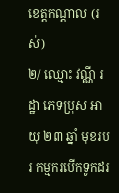ខេត្តកណ្តាល (រស់)
២/ ឈ្មោះ វណ្ណី រដ្ឋា ភេទប្រុស អាយុ ២៣ ឆ្នាំ មុខរបរ កម្មករបើកទូកដរ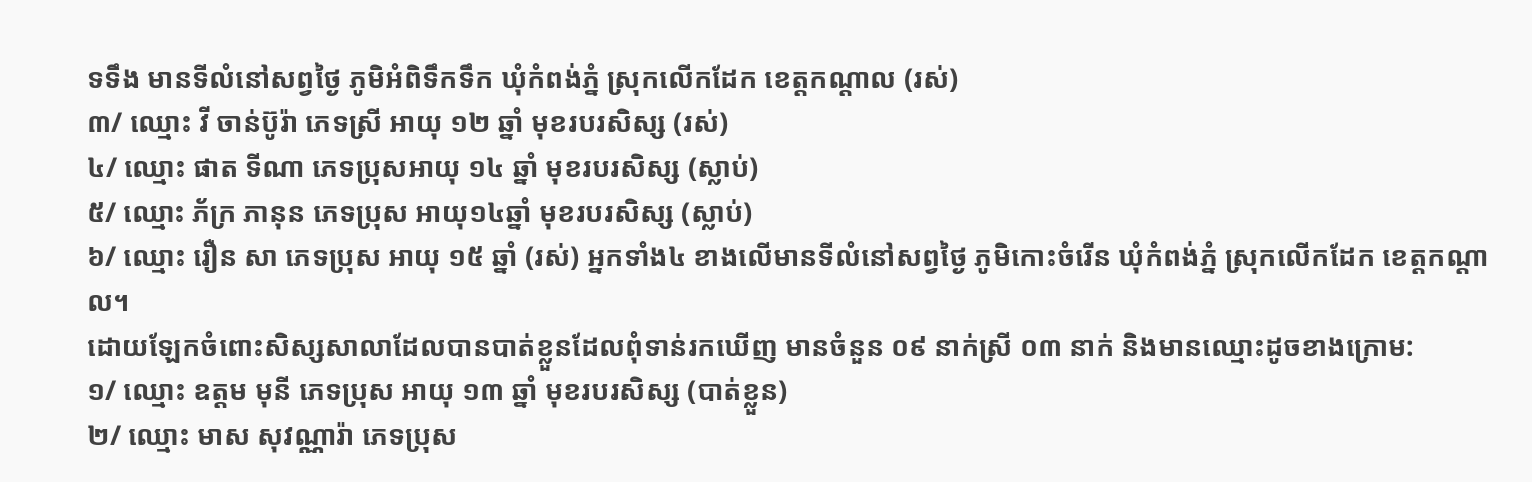ទទឹង មានទីលំនៅសព្វថ្ងៃ ភូមិអំពិទឹកទឹក ឃុំកំពង់ភ្នំ ស្រុកលើកដែក ខេត្តកណ្តាល (រស់)
៣/ ឈ្មោះ វី ចាន់ប៊ូរ៉ា ភេទស្រី អាយុ ១២ ឆ្នាំ មុខរបរសិស្ស (រស់)
៤/ ឈ្មោះ ផាត ទីណា ភេទប្រុសអាយុ ១៤ ឆ្នាំ មុខរបរសិស្ស (ស្លាប់)
៥/ ឈ្មោះ ភ័ក្រ ភានុន ភេទប្រុស អាយុ១៤ឆ្នាំ មុខរបរសិស្ស (ស្លាប់)
៦/ ឈ្មោះ រឿន សា ភេទប្រុស អាយុ ១៥ ឆ្នាំ (រស់) អ្នកទាំង៤ ខាងលើមានទីលំនៅសព្វថ្ងៃ ភូមិកោះចំរើន ឃុំកំពង់ភ្នំ ស្រុកលើកដែក ខេត្តកណ្តាល។
ដោយឡែកចំពោះសិស្សសាលាដែលបានបាត់ខ្លួនដែលពុំទាន់រកឃើញ មានចំនួន ០៩ នាក់ស្រី ០៣ នាក់ និងមានឈ្មោះដូចខាងក្រោម:
១/ ឈ្មោះ ឧត្តម មុនី ភេទប្រុស អាយុ ១៣ ឆ្នាំ មុខរបរសិស្ស (បាត់ខ្លួន)
២/ ឈ្មោះ មាស សុវណ្ណារ៉ា ភេទប្រុស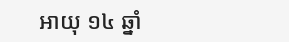អាយុ ១៤ ឆ្នាំ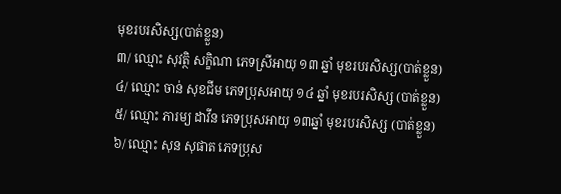មុខរបរសិស្ស(បាត់ខ្លួន)
៣/ ឈ្មោះ សុវត្ថិ សក្ខិណា ភេទស្រីអាយុ ១៣ ឆ្នាំ មុខរបរសិស្ស(បាត់ខ្លួន)
៤/ ឈ្មោះ ចាន់ សុខជីម ភេទប្រុសអាយុ ១៤ ឆ្នាំ មុខរបរសិស្ស (បាត់ខ្លួន)
៥/ ឈ្មោះ ភារម្យ ដាវីន ភេទប្រុសអាយុ ១៣ឆ្នាំ មុខរបរសិស្ស (បាត់ខ្លួន)
៦/ ឈ្មោះ សុន សុផាត ភេទប្រុស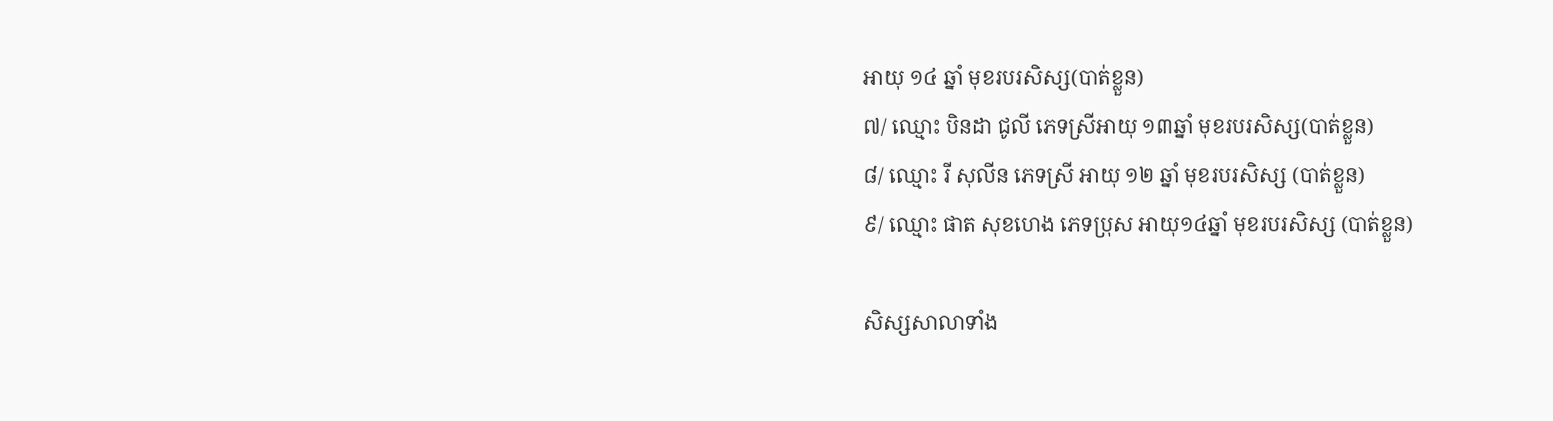អាយុ ១៤ ឆ្នាំ មុខរបរសិស្ស(បាត់ខ្លួន)
៧/ ឈ្មោះ បិនដា ជូលី ភេទស្រីអាយុ ១៣ឆ្នាំ មុខរបរសិស្ស(បាត់ខ្លួន)
៨/ ឈ្មោះ រី សុលីន ភេទស្រី អាយុ ១២ ឆ្នាំ មុខរបរសិស្ស (បាត់ខ្លួន)
៩/ ឈ្មោះ ផាត សុខហេង ភេទប្រុស អាយុ១៤ឆ្នាំ មុខរបរសិស្ស (បាត់ខ្លួន)

សិស្សសាលាទាំង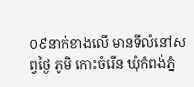០៩នាក់ខាងលើ មានទីលំនៅសព្វថ្ងៃ ភូមិ កោះចំរើន ឃុំកំពង់ភ្នំ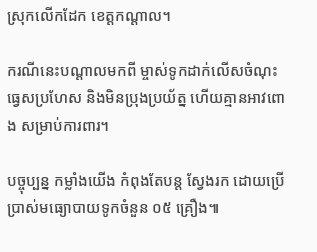ស្រុកលើកដែក ខេត្តកណ្តាល។

ករណីនេះបណ្ដាលមកពី ម្ចាស់ទូកដាក់លើសចំណុះ ធ្វេសប្រហែស និងមិនប្រុងប្រយ័ត្ន ហើយគ្មានអាវពោង សម្រាប់ការពារ។

បច្ចុប្បន្ន កម្លាំងយើង កំពុងតែបន្ត ស្វែងរក ដោយប្រើប្រាស់មធ្យោបាយទូកចំនួន ០៥ គ្រឿង៕